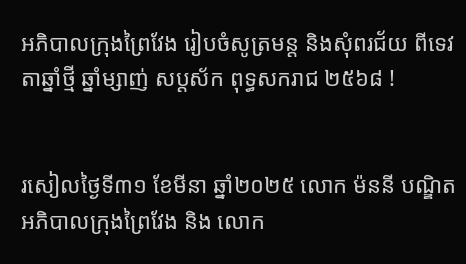អភិបាលក្រុងព្រៃវែង រៀបចំសូត្រមន្ត និងសុំពរជ័យ ពីទេវតាឆ្នាំថ្មី ឆ្នាំម្សាញ់ សប្តស័ក ពុទ្ធសករាជ ២៥៦៨ !


រសៀលថ្ងៃទី៣១ ខែមីនា ឆ្នាំ២០២៥ លោក ម៉ននី បណ្ឌិត អភិបាលក្រុងព្រៃវែង និង លោក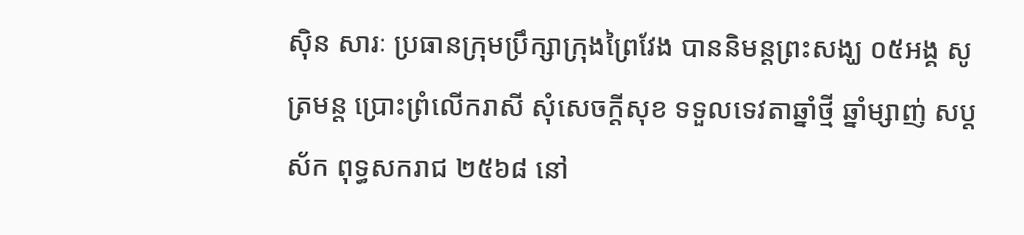ស៊ិន សារៈ ប្រធានក្រុមប្រឹក្សាក្រុងព្រៃវែង បាននិមន្តព្រះសង្ឃ ០៥អង្គ សូត្រមន្ត ប្រោះព្រំលើករាសី សុំសេចក្ដីសុខ ទទួលទេវតាឆ្នាំថ្មី ឆ្នាំម្សាញ់ សប្តស័ក ពុទ្ធសករាជ ២៥៦៨ នៅ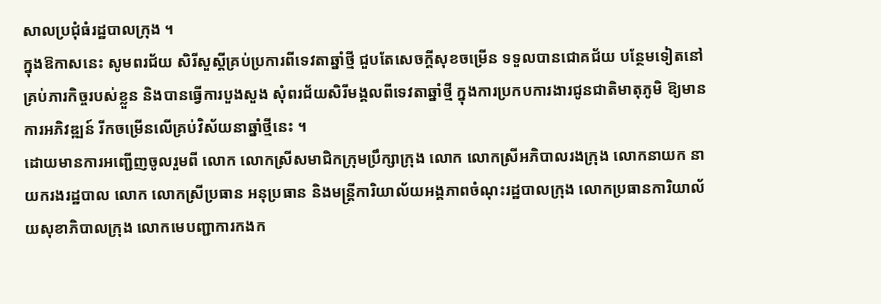សាលប្រជុំធំរដ្ឋបាលក្រុង ។
ក្នុងឱកាសនេះ សូមពរជ័យ សិរីសួស្តីគ្រប់ប្រការពីទេវតាឆ្នាំថ្មី ជួបតែសេចក្តីសុខចម្រើន ទទួលបានជោគជ័យ បន្ថែមទៀតនៅគ្រប់ភារកិច្ចរបស់ខ្លួន និងបានធ្វើការបួងសួង សុំពរជ័យសិរីមង្គលពីទេវតាឆ្នាំថ្មី ក្នុងការប្រកបការងារជូនជាតិមាតុភូមិ ឱ្យមានការអភិវឌ្ឍន៍ រីកចម្រើនលើគ្រប់វិស័យនាឆ្នាំថ្មីនេះ ។
ដោយមានការអញ្ជើញចូលរួមពី លោក លោកស្រីសមាជិកក្រុមប្រឹក្សាក្រុង លោក លោកស្រីអភិបាលរងក្រុង លោកនាយក នាយករងរដ្ឋបាល លោក លោកស្រីប្រធាន អនុប្រធាន និងមន្ត្រីការិយាល័យអង្គភាពចំណុះរដ្ឋបាលក្រុង លោកប្រធានការិយាល័យសុខាភិបាលក្រុង លោកមេបញ្ជាការកងក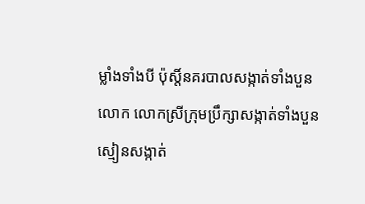ម្លាំងទាំងបី ប៉ុស្តិ៍នគរបាលសង្កាត់ទាំងបួន លោក លោកស្រីក្រុមប្រឹក្សាសង្កាត់ទាំងបួន ស្មៀនសង្កាត់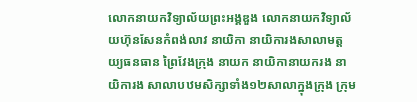លោកនាយកវិទ្យាល័យព្រះអង្គឌួង លោកនាយកវិទ្យាល័យហ៊ុនសែនកំពង់លាវ នាយិកា នាយិការងសាលាមត្តយ្យធនធាន ព្រៃវែងក្រុង នាយក នាយិកានាយករង នាយិការង សាលាបឋមសិក្សាទាំង១២សាលាក្នុងក្រុង ក្រុម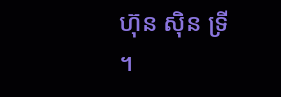ហ៊ុន ស៊ិន ទ្រី ។